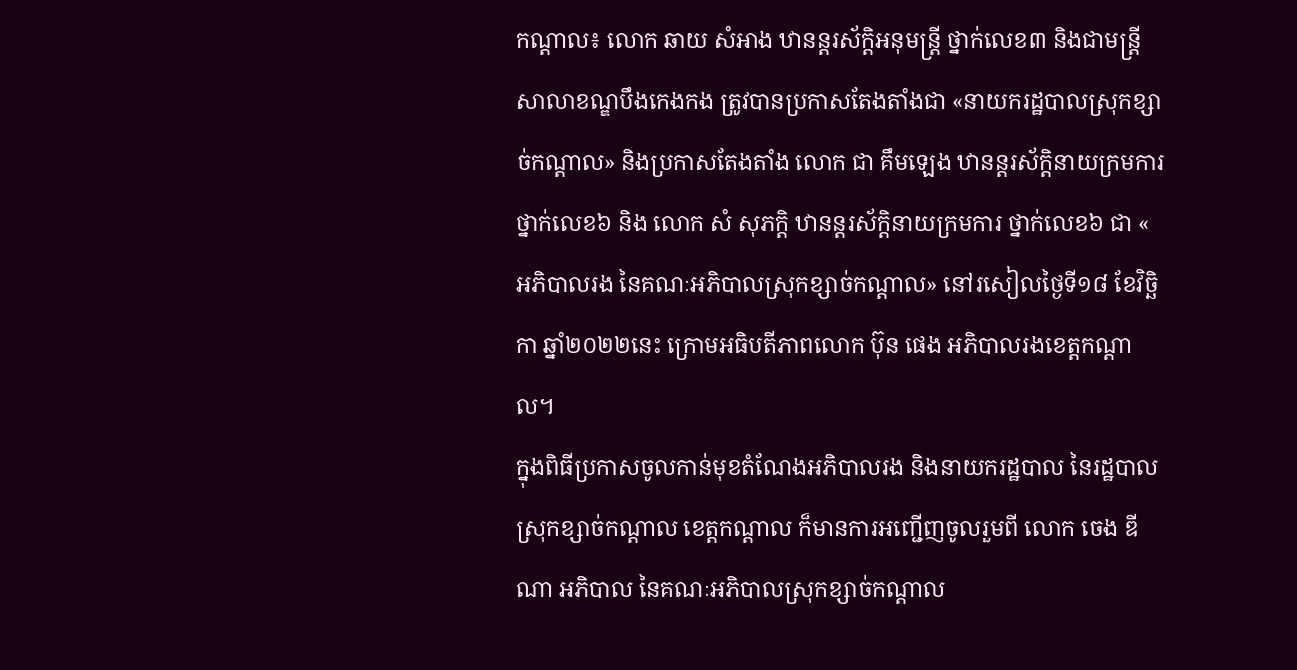កណ្តាល៖ លោក ឆាយ សំអាង ឋានន្តរស័ក្តិអនុមន្ត្រី ថ្នាក់លេខ៣ និងជាមន្ត្រីសាលាខណ្ឌបឹងកេងកង ត្រូវបានប្រកាសតែងតាំងជា «នាយករដ្ឋបាលស្រុកខ្សាច់កណ្តាល» និងប្រកាសតែងតាំង លោក ជា គឹមឡេង ឋានន្តរស័ក្តិនាយក្រមការ ថ្នាក់លេខ៦ និង លោក សំ សុភក្ដិ ឋានន្តរស័ក្តិនាយក្រមការ ថ្នាក់លេខ៦ ជា « អភិបាលរង នៃគណៈអភិបាលស្រុកខ្សាច់កណ្តាល» នៅរសៀលថ្ងៃទី១៨ ខែវិច្ឆិកា ឆ្នាំ២០២២នេះ ក្រោមអធិបតីភាពលោក ប៊ុន ផេង អភិបាលរងខេត្តកណ្ដាល។
ក្នុងពិធីប្រកាសចូលកាន់មុខតំណែងអភិបាលរង និងនាយករដ្ឋបាល នៃរដ្ឋបាលស្រុកខ្សាច់កណ្តាល ខេត្តកណ្ដាល ក៏មានការអញ្ជើញចូលរួមពី លោក ចេង ឌីណា អភិបាល នៃគណៈអភិបាលស្រុកខ្សាច់កណ្តាល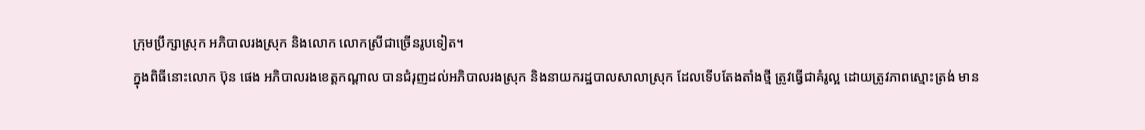ក្រុមប្រឹក្សាស្រុក អភិបាលរងស្រុក និងលោក លោកស្រីជាច្រើនរូបទៀត។
ក្នុងពិធីនោះលោក ប៊ុន ផេង អភិបាលរងខេត្តកណ្ដាល បានជំរុញដល់អភិបាលរងស្រុក និងនាយករដ្ឋបាលសាលាស្រុក ដែលទើបតែងតាំងថ្មី ត្រូវធ្វើជាគំរូល្អ ដោយត្រូវភាពស្មោះត្រង់ មាន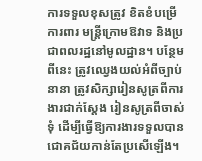ការទទួលខុសត្រូវ ខិតខំបម្រើ ការពារ មន្រ្តីក្រោមឱវាទ និងប្រជាពលរដ្ឋនៅមូលដ្ឋាន។ បន្ថែមពីនេះ ត្រូវឈ្វេងយល់អំពីច្បាប់នានា ត្រូវសិក្សារៀនសូត្រពីការងារជាក់ស្ដែង រៀនសូត្រពីចាស់ទុំ ដើម្បីធ្វើឱ្យការងារទទួលបានជោគជ័យកាន់តែប្រសើឡើង។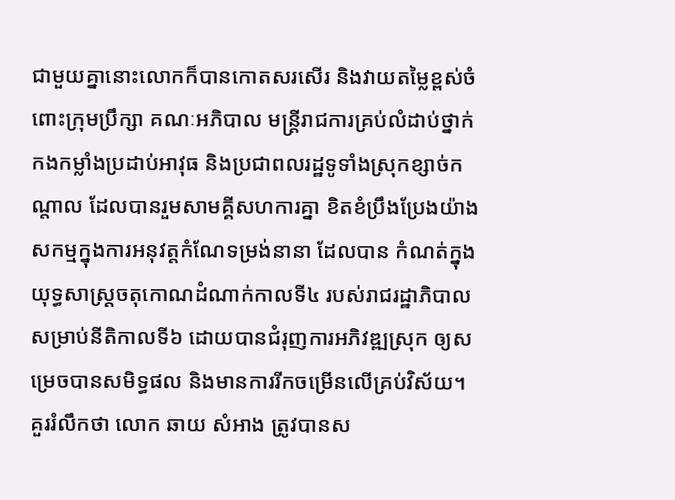ជាមួយគ្នានោះលោកក៏បានកោតសរសើរ និងវាយតម្លៃខ្ពស់ចំពោះក្រុមប្រឹក្សា គណៈអភិបាល មន្ត្រីរាជការគ្រប់លំដាប់ថ្នាក់ កងកម្លាំងប្រដាប់អាវុធ និងប្រជាពលរដ្ឋទូទាំងស្រុកខ្សាច់កណ្តាល ដែលបានរួមសាមគ្គីសហការគ្នា ខិតខំប្រឹងប្រែងយ៉ាងសកម្មក្នុងការអនុវត្តកំណែទម្រង់នានា ដែលបាន កំណត់ក្នុងយុទ្ធសាស្ត្រចតុកោណដំណាក់កាលទី៤ របស់រាជរដ្ឋាភិបាល សម្រាប់នីតិកាលទី៦ ដោយបានជំរុញការអភិវឌ្ឍស្រុក ឲ្យសម្រេចបានសមិទ្ធផល និងមានការរីកចម្រើនលើគ្រប់វិស័យ។
គួររំលឹកថា លោក ឆាយ សំអាង ត្រូវបានស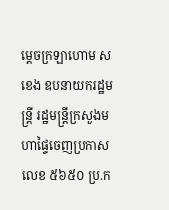ម្ដេចក្រឡាហោម ស ខេង ឧបនាយករដ្ឋមន្ត្រី រដ្ឋមន្ត្រីក្រសួងមហាផ្ទៃចេញប្រកាសលេខ ៥៦៥០ ប្រ.ក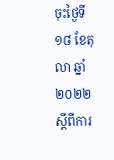ចុះថ្ងៃទី១៨ ខែតុលា ឆ្នាំ២០២២ ស្ដីពីការ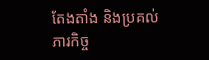តែងតាំង និងប្រគល់ភារកិច្ច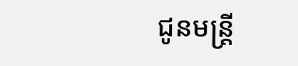ជូនមន្ត្រី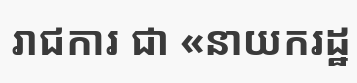រាជការ ជា «នាយករដ្ឋ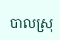បាលស្រុ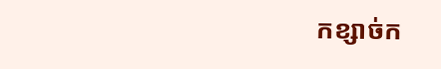កខ្សាច់ក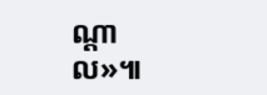ណ្តាល»៕